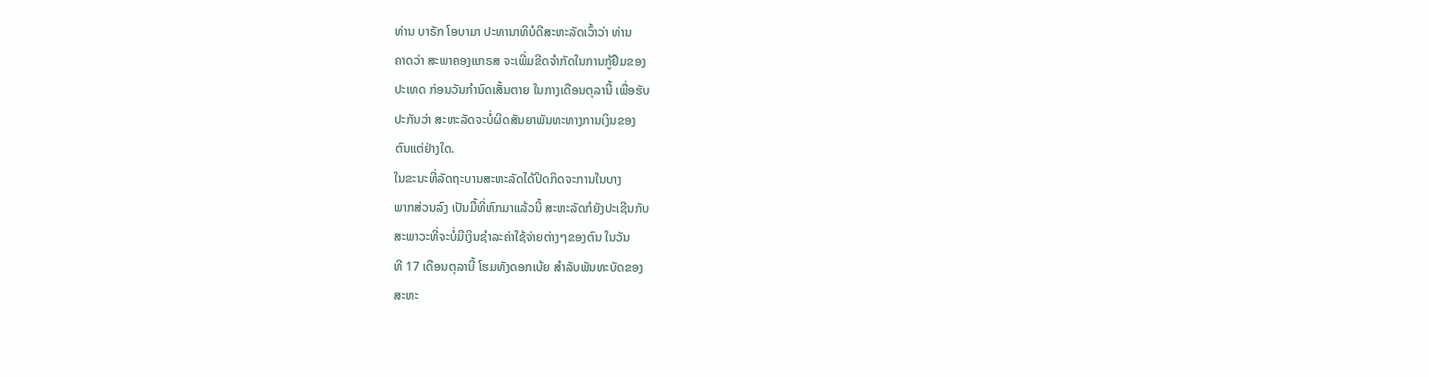ທ່ານ ບາຣັກ ໂອບາມາ ປະທານາທິບໍດີສະຫະລັດເວົ້າວ່າ ທ່ານ
ຄາດວ່າ ສະພາຄອງແກຣສ ຈະເພີ່ມຂີດຈໍາກັດໃນການກູ້ຢືມຂອງ
ປະເທດ ກ່ອນວັນກໍານົດເສັ້ນຕາຍ ໃນກາງເດືອນຕຸລານີ້ ເພື່ອຮັບ
ປະກັນວ່າ ສະຫະລັດຈະບໍ່ຜິດສັນຍາພັນທະທາງການເງິນຂອງ
ຕົນແຕ່ຢ່າງໃດ.
ໃນຂະນະທີ່ລັດຖະບານສະຫະລັດໄດ້ປິດກິດຈະການໃນບາງ
ພາກສ່ວນລົງ ເປັນມື້ທີ່ຫົກມາແລ້ວນີ້ ສະຫະລັດກໍຍັງປະເຊີນກັບ
ສະພາວະທີ່ຈະບໍ່ມີເງິນຊໍາລະຄ່າໃຊ້ຈ່າຍຕ່າງໆຂອງຕົນ ໃນວັນ
ທີ 17 ເດືອນຕຸລານີ້ ໂຮມທັງດອກເບ້ຍ ສໍາລັບພັນທະບັດຂອງ
ສະຫະ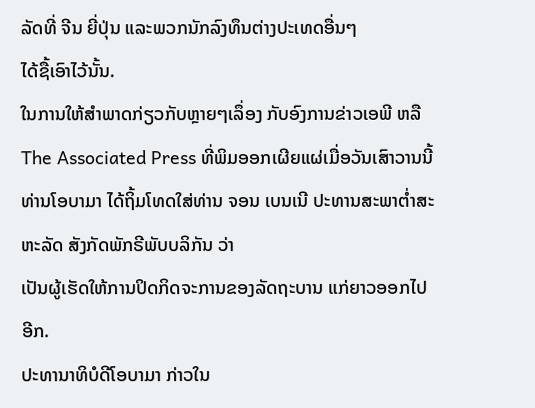ລັດທີ່ ຈີນ ຍີ່ປຸ່ນ ແລະພວກນັກລົງທຶນຕ່າງປະເທດອື່ນໆ
ໄດ້ຊື້ເອົາໄວ້ນັ້ນ.
ໃນການໃຫ້ສໍາພາດກ່ຽວກັບຫຼາຍໆເລຶ່ອງ ກັບອົງການຂ່າວເອພີ ຫລື The Associated Press ທີ່ພິມອອກເຜີຍແຜ່ເມື່ອວັນເສົາວານນີ້ ທ່ານໂອບາມາ ໄດ້ຖິ້ມໂທດໃສ່ທ່ານ ຈອນ ເບນເນີ ປະທານສະພາຕໍ່າສະຫະລັດ ສັງກັດພັກຣີພັບບລິກັນ ວ່າ
ເປັນຜູ້ເຮັດໃຫ້ການປິດກິດຈະການຂອງລັດຖະບານ ແກ່ຍາວອອກໄປອີກ.
ປະທານາທິບໍດີໂອບາມາ ກ່າວໃນ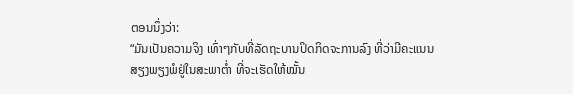ຕອນນຶ່ງວ່າ:
“ມັນເປັນຄວາມຈິງ ເທົ່າໆກັບທີ່ລັດຖະບານປິດກິດຈະການລົງ ທີ່ວ່າມີຄະແນນ
ສຽງພຽງພໍຢູ່ໃນສະພາຕໍ່າ ທີ່ຈະເຮັດໃຫ້ໝັ້ນ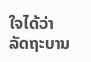ໃຈໄດ້ວ່າລັດຖະບານ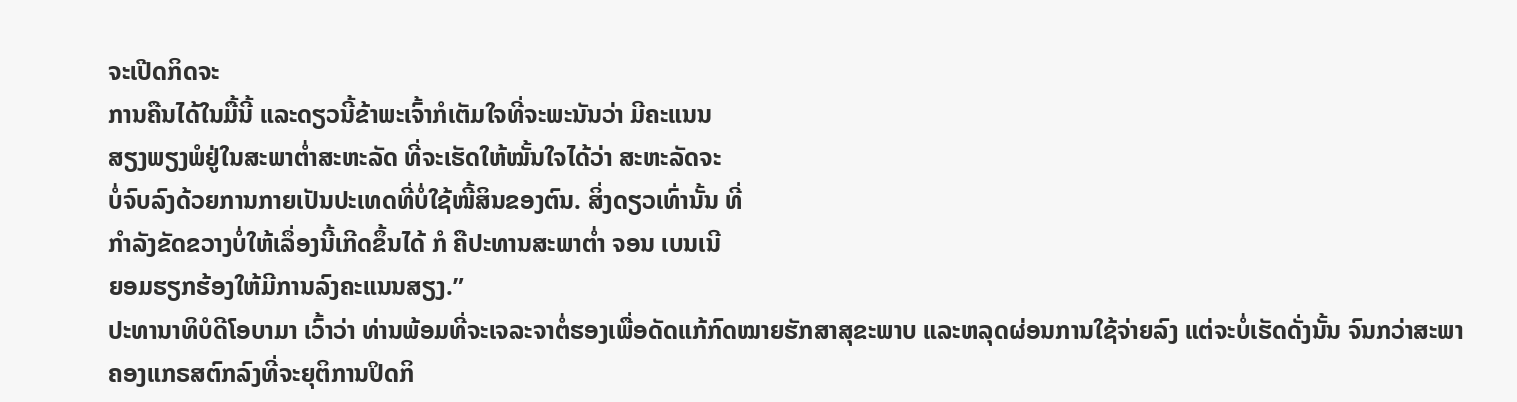ຈະເປີດກິດຈະ
ການຄືນໄດ້ໃນມື້ນີ້ ແລະດຽວນີ້ຂ້າພະເຈົ້າກໍເຕັມໃຈທີ່ຈະພະນັນວ່າ ມີຄະແນນ
ສຽງພຽງພໍຢູ່ໃນສະພາຕໍ່າສະຫະລັດ ທີ່ຈະເຮັດໃຫ້ໝັ້ນໃຈໄດ້ວ່າ ສະຫະລັດຈະ
ບໍ່ຈົບລົງດ້ວຍການກາຍເປັນປະເທດທີ່ບໍ່ໃຊ້ໜີ້ສິນຂອງຕົນ. ສິ່ງດຽວເທົ່ານັ້ນ ທີ່
ກໍາລັງຂັດຂວາງບໍ່ໃຫ້ເລຶ່ອງນີ້ເກີດຂຶ້ນໄດ້ ກໍ ຄືປະທານສະພາຕໍ່າ ຈອນ ເບນເນີ
ຍອມຮຽກຮ້ອງໃຫ້ມີການລົງຄະແນນສຽງ.”
ປະທານາທິບໍດີໂອບາມາ ເວົ້າວ່າ ທ່ານພ້ອມທີ່ຈະເຈລະຈາຕໍ່ຮອງເພື່ອດັດແກ້ກົດໝາຍຮັກສາສຸຂະພາບ ແລະຫລຸດຜ່ອນການໃຊ້ຈ່າຍລົງ ແຕ່ຈະບໍ່ເຮັດດັ່ງນັ້ນ ຈົນກວ່າສະພາ
ຄອງແກຣສຕົກລົງທີ່ຈະຍຸຕິການປິດກິ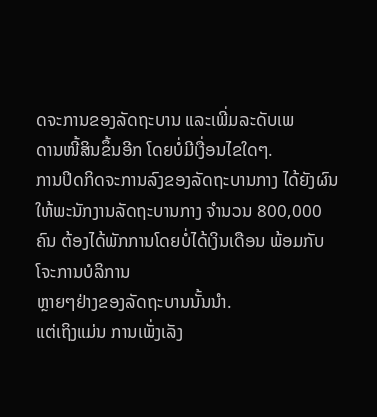ດຈະການຂອງລັດຖະບານ ແລະເພີ່ມລະດັບເພ
ດານໜີ້ສິນຂຶ້ນອີກ ໂດຍບໍ່ມີເງື່ອນໄຂໃດໆ.
ການປິດກິດຈະການລົງຂອງລັດຖະບານກາງ ໄດ້ຍັງຜົນໃຫ້ພະນັກງານລັດຖະບານກາງ ຈໍານວນ 800,000 ຄົນ ຕ້ອງໄດ້ພັກການໂດຍບໍ່ໄດ້ເງິນເດືອນ ພ້ອມກັບໂຈະການບໍລິການ
ຫຼາຍໆຢ່າງຂອງລັດຖະບານນັ້ນນໍາ.
ແຕ່ເຖິງແມ່ນ ການເພັ່ງເລັງ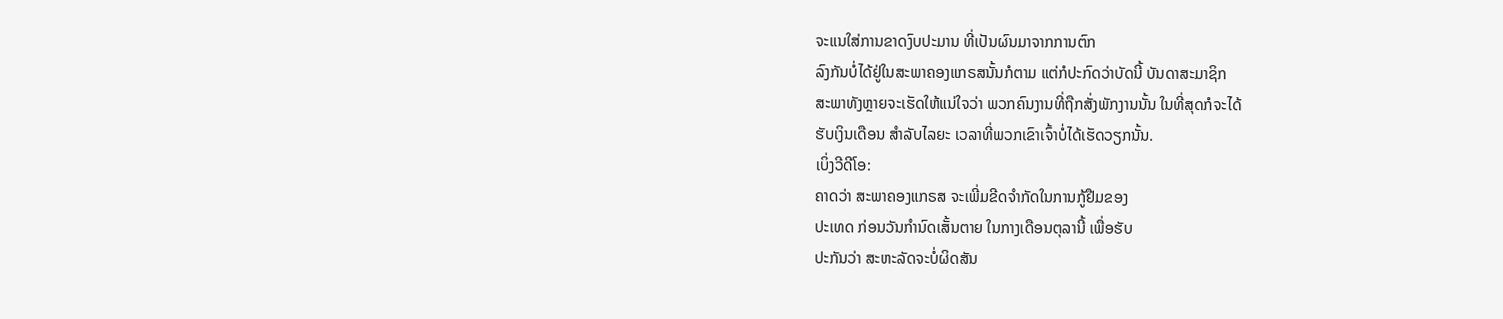ຈະແນໃສ່ການຂາດງົບປະມານ ທີ່ເປັນຜົນມາຈາກການຕົກ
ລົງກັນບໍ່ໄດ້ຢູ່ໃນສະພາຄອງແກຣສນັ້ນກໍຕາມ ແຕ່ກໍປະກົດວ່າບັດນີ້ ບັນດາສະມາຊິກ
ສະພາທັງຫຼາຍຈະເຮັດໃຫ້ແນ່ໃຈວ່າ ພວກຄົນງານທີ່ຖືກສັ່ງພັກງານນັ້ນ ໃນທີ່ສຸດກໍຈະໄດ້
ຮັບເງິນເດືອນ ສໍາລັບໄລຍະ ເວລາທີ່ພວກເຂົາເຈົ້າບໍ່ໄດ້ເຮັດວຽກນັ້ນ.
ເບິ່ງວີດີໂອ:
ຄາດວ່າ ສະພາຄອງແກຣສ ຈະເພີ່ມຂີດຈໍາກັດໃນການກູ້ຢືມຂອງ
ປະເທດ ກ່ອນວັນກໍານົດເສັ້ນຕາຍ ໃນກາງເດືອນຕຸລານີ້ ເພື່ອຮັບ
ປະກັນວ່າ ສະຫະລັດຈະບໍ່ຜິດສັນ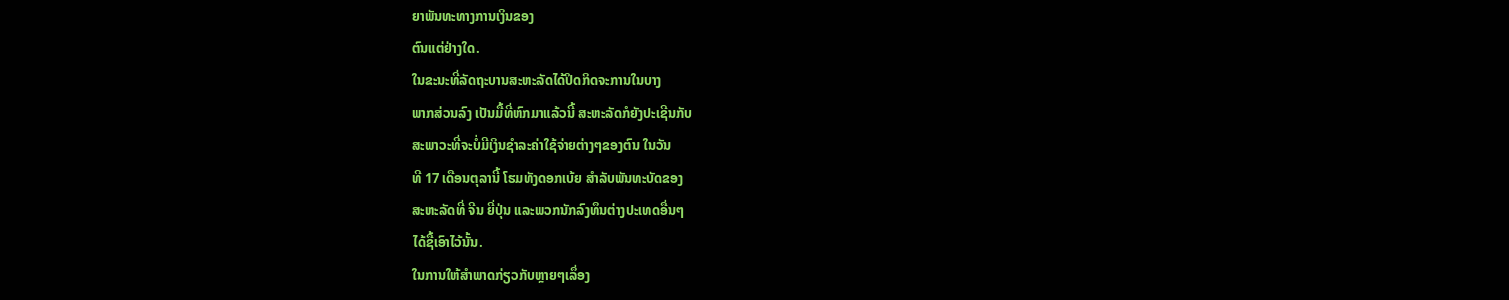ຍາພັນທະທາງການເງິນຂອງ
ຕົນແຕ່ຢ່າງໃດ.
ໃນຂະນະທີ່ລັດຖະບານສະຫະລັດໄດ້ປິດກິດຈະການໃນບາງ
ພາກສ່ວນລົງ ເປັນມື້ທີ່ຫົກມາແລ້ວນີ້ ສະຫະລັດກໍຍັງປະເຊີນກັບ
ສະພາວະທີ່ຈະບໍ່ມີເງິນຊໍາລະຄ່າໃຊ້ຈ່າຍຕ່າງໆຂອງຕົນ ໃນວັນ
ທີ 17 ເດືອນຕຸລານີ້ ໂຮມທັງດອກເບ້ຍ ສໍາລັບພັນທະບັດຂອງ
ສະຫະລັດທີ່ ຈີນ ຍີ່ປຸ່ນ ແລະພວກນັກລົງທຶນຕ່າງປະເທດອື່ນໆ
ໄດ້ຊື້ເອົາໄວ້ນັ້ນ.
ໃນການໃຫ້ສໍາພາດກ່ຽວກັບຫຼາຍໆເລຶ່ອງ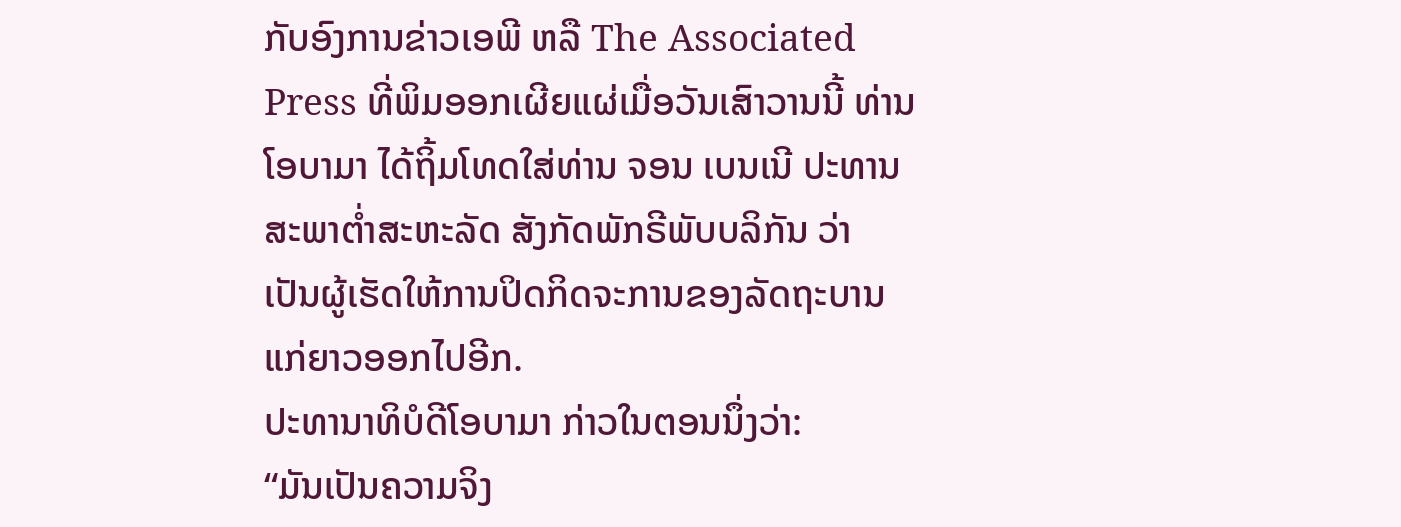ກັບອົງການຂ່າວເອພີ ຫລື The Associated Press ທີ່ພິມອອກເຜີຍແຜ່ເມື່ອວັນເສົາວານນີ້ ທ່ານໂອບາມາ ໄດ້ຖິ້ມໂທດໃສ່ທ່ານ ຈອນ ເບນເນີ ປະທານສະພາຕໍ່າສະຫະລັດ ສັງກັດພັກຣີພັບບລິກັນ ວ່າ
ເປັນຜູ້ເຮັດໃຫ້ການປິດກິດຈະການຂອງລັດຖະບານ ແກ່ຍາວອອກໄປອີກ.
ປະທານາທິບໍດີໂອບາມາ ກ່າວໃນຕອນນຶ່ງວ່າ:
“ມັນເປັນຄວາມຈິງ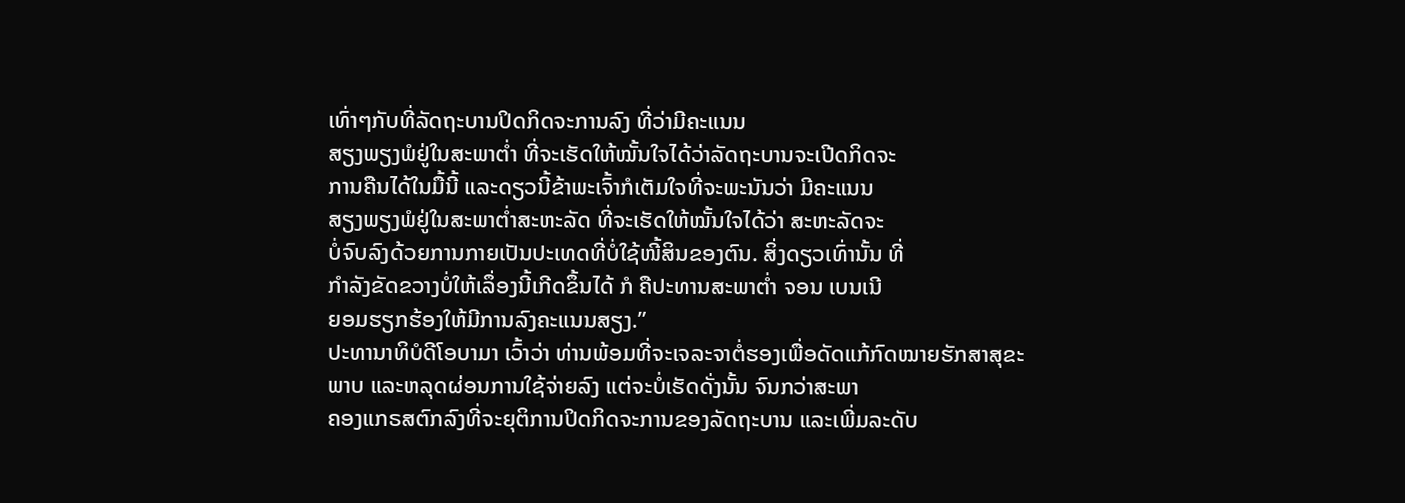ເທົ່າໆກັບທີ່ລັດຖະບານປິດກິດຈະການລົງ ທີ່ວ່າມີຄະແນນ
ສຽງພຽງພໍຢູ່ໃນສະພາຕໍ່າ ທີ່ຈະເຮັດໃຫ້ໝັ້ນໃຈໄດ້ວ່າລັດຖະບານຈະເປີດກິດຈະ
ການຄືນໄດ້ໃນມື້ນີ້ ແລະດຽວນີ້ຂ້າພະເຈົ້າກໍເຕັມໃຈທີ່ຈະພະນັນວ່າ ມີຄະແນນ
ສຽງພຽງພໍຢູ່ໃນສະພາຕໍ່າສະຫະລັດ ທີ່ຈະເຮັດໃຫ້ໝັ້ນໃຈໄດ້ວ່າ ສະຫະລັດຈະ
ບໍ່ຈົບລົງດ້ວຍການກາຍເປັນປະເທດທີ່ບໍ່ໃຊ້ໜີ້ສິນຂອງຕົນ. ສິ່ງດຽວເທົ່ານັ້ນ ທີ່
ກໍາລັງຂັດຂວາງບໍ່ໃຫ້ເລຶ່ອງນີ້ເກີດຂຶ້ນໄດ້ ກໍ ຄືປະທານສະພາຕໍ່າ ຈອນ ເບນເນີ
ຍອມຮຽກຮ້ອງໃຫ້ມີການລົງຄະແນນສຽງ.”
ປະທານາທິບໍດີໂອບາມາ ເວົ້າວ່າ ທ່ານພ້ອມທີ່ຈະເຈລະຈາຕໍ່ຮອງເພື່ອດັດແກ້ກົດໝາຍຮັກສາສຸຂະພາບ ແລະຫລຸດຜ່ອນການໃຊ້ຈ່າຍລົງ ແຕ່ຈະບໍ່ເຮັດດັ່ງນັ້ນ ຈົນກວ່າສະພາ
ຄອງແກຣສຕົກລົງທີ່ຈະຍຸຕິການປິດກິດຈະການຂອງລັດຖະບານ ແລະເພີ່ມລະດັບ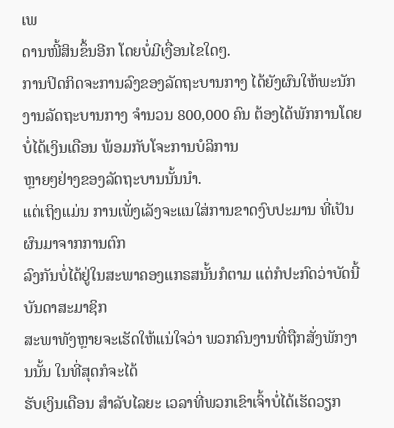ເພ
ດານໜີ້ສິນຂຶ້ນອີກ ໂດຍບໍ່ມີເງື່ອນໄຂໃດໆ.
ການປິດກິດຈະການລົງຂອງລັດຖະບານກາງ ໄດ້ຍັງຜົນໃຫ້ພະນັກງານລັດຖະບານກາງ ຈໍານວນ 800,000 ຄົນ ຕ້ອງໄດ້ພັກການໂດຍບໍ່ໄດ້ເງິນເດືອນ ພ້ອມກັບໂຈະການບໍລິການ
ຫຼາຍໆຢ່າງຂອງລັດຖະບານນັ້ນນໍາ.
ແຕ່ເຖິງແມ່ນ ການເພັ່ງເລັງຈະແນໃສ່ການຂາດງົບປະມານ ທີ່ເປັນຜົນມາຈາກການຕົກ
ລົງກັນບໍ່ໄດ້ຢູ່ໃນສະພາຄອງແກຣສນັ້ນກໍຕາມ ແຕ່ກໍປະກົດວ່າບັດນີ້ ບັນດາສະມາຊິກ
ສະພາທັງຫຼາຍຈະເຮັດໃຫ້ແນ່ໃຈວ່າ ພວກຄົນງານທີ່ຖືກສັ່ງພັກງານນັ້ນ ໃນທີ່ສຸດກໍຈະໄດ້
ຮັບເງິນເດືອນ ສໍາລັບໄລຍະ ເວລາທີ່ພວກເຂົາເຈົ້າບໍ່ໄດ້ເຮັດວຽກ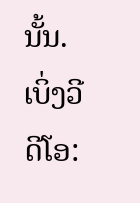ນັ້ນ.
ເບິ່ງວີດີໂອ: